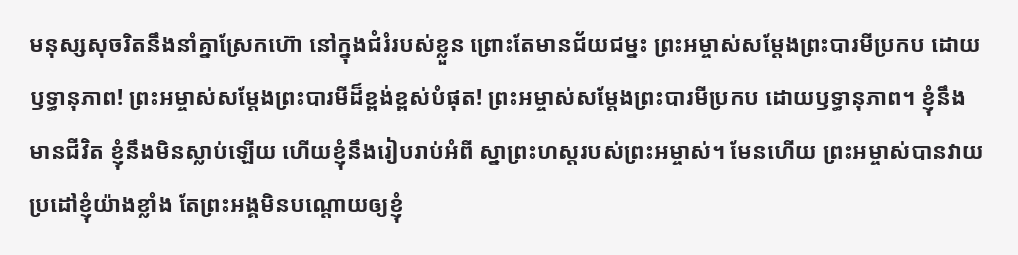មនុស្សសុចរិតនឹងនាំគ្នាស្រែកហ៊ោ នៅក្នុងជំរំរបស់ខ្លួន ព្រោះតែមានជ័យជម្នះ ព្រះអម្ចាស់សម្តែងព្រះបារមីប្រកប ដោយឫទ្ធានុភាព! ព្រះអម្ចាស់សម្តែងព្រះបារមីដ៏ខ្ពង់ខ្ពស់បំផុត! ព្រះអម្ចាស់សម្តែងព្រះបារមីប្រកប ដោយឫទ្ធានុភាព។ ខ្ញុំនឹងមានជីវិត ខ្ញុំនឹងមិនស្លាប់ឡើយ ហើយខ្ញុំនឹងរៀបរាប់អំពី ស្នាព្រះហស្ដរបស់ព្រះអម្ចាស់។ មែនហើយ ព្រះអម្ចាស់បានវាយប្រដៅខ្ញុំយ៉ាងខ្លាំង តែព្រះអង្គមិនបណ្ដោយឲ្យខ្ញុំ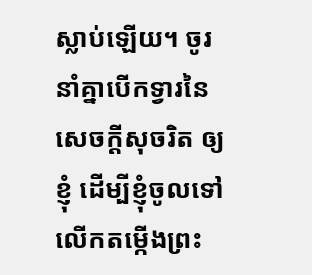ស្លាប់ឡើយ។ ចូរនាំគ្នាបើកទ្វារនៃសេចក្ដីសុចរិត ឲ្យខ្ញុំ ដើម្បីខ្ញុំចូលទៅលើកតម្កើងព្រះ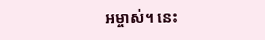អម្ចាស់។ នេះ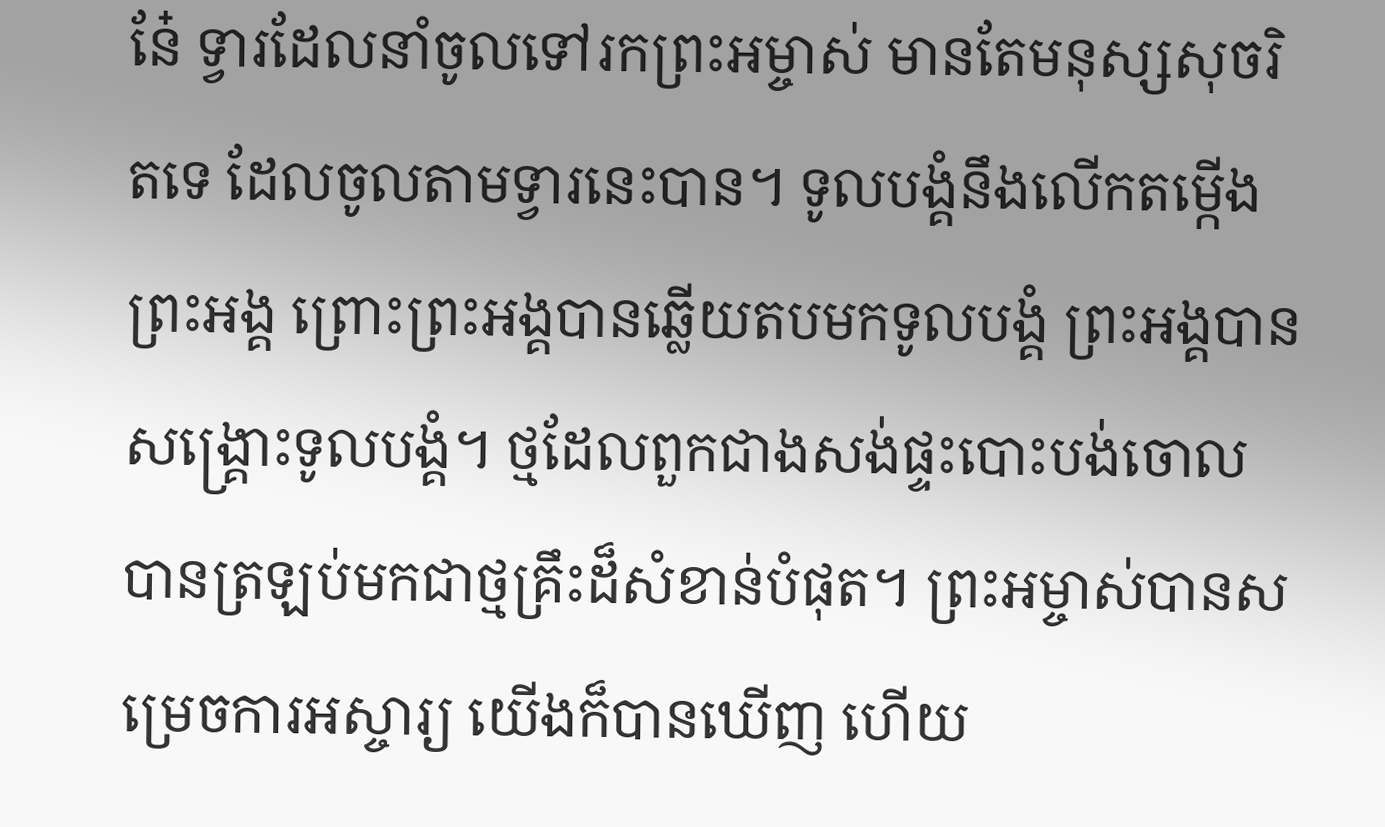នែ៎ ទ្វារដែលនាំចូលទៅរកព្រះអម្ចាស់ មានតែមនុស្សសុចរិតទេ ដែលចូលតាមទ្វារនេះបាន។ ទូលបង្គំនឹងលើកតម្កើងព្រះអង្គ ព្រោះព្រះអង្គបានឆ្លើយតបមកទូលបង្គំ ព្រះអង្គបានសង្គ្រោះទូលបង្គំ។ ថ្មដែលពួកជាងសង់ផ្ទះបោះបង់ចោល បានត្រឡប់មកជាថ្មគ្រឹះដ៏សំខាន់បំផុត។ ព្រះអម្ចាស់បានសម្រេចការអស្ចារ្យ យើងក៏បានឃើញ ហើយ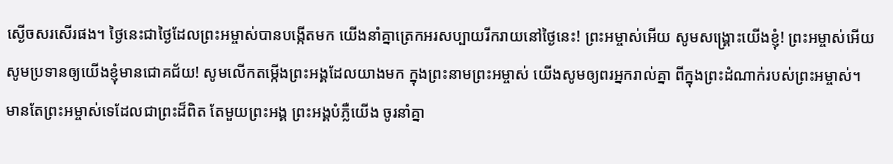ស្ងើចសរសើរផង។ ថ្ងៃនេះជាថ្ងៃដែលព្រះអម្ចាស់បានបង្កើតមក យើងនាំគ្នាត្រេកអរសប្បាយរីករាយនៅថ្ងៃនេះ! ព្រះអម្ចាស់អើយ សូមសង្គ្រោះយើងខ្ញុំ! ព្រះអម្ចាស់អើយ សូមប្រទានឲ្យយើងខ្ញុំមានជោគជ័យ! សូមលើកតម្កើងព្រះអង្គដែលយាងមក ក្នុងព្រះនាមព្រះអម្ចាស់ យើងសូមឲ្យពរអ្នករាល់គ្នា ពីក្នុងព្រះដំណាក់របស់ព្រះអម្ចាស់។ មានតែព្រះអម្ចាស់ទេដែលជាព្រះដ៏ពិត តែមួយព្រះអង្គ ព្រះអង្គបំភ្លឺយើង ចូរនាំគ្នា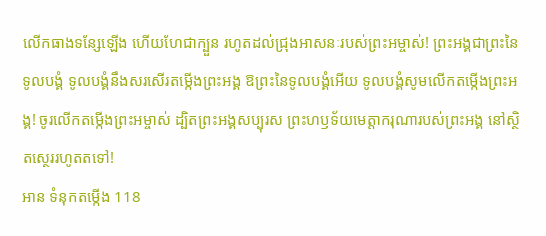លើកធាងទន្សែឡើង ហើយហែជាក្បួន រហូតដល់ជ្រុងអាសនៈរបស់ព្រះអម្ចាស់! ព្រះអង្គជាព្រះនៃទូលបង្គំ ទូលបង្គំនឹងសរសើរតម្កើងព្រះអង្គ ឱព្រះនៃទូលបង្គំអើយ ទូលបង្គំសូមលើកតម្កើងព្រះអង្គ! ចូរលើកតម្កើងព្រះអម្ចាស់ ដ្បិតព្រះអង្គសប្បុរស ព្រះហឫទ័យមេត្តាករុណារបស់ព្រះអង្គ នៅស្ថិតស្ថេររហូតតទៅ!
អាន ទំនុកតម្កើង 118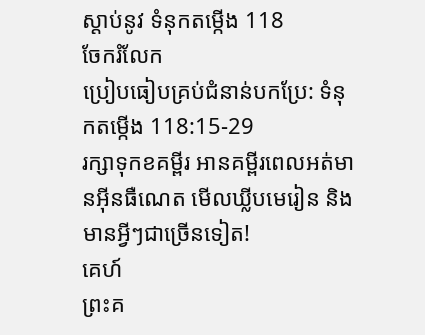ស្ដាប់នូវ ទំនុកតម្កើង 118
ចែករំលែក
ប្រៀបធៀបគ្រប់ជំនាន់បកប្រែ: ទំនុកតម្កើង 118:15-29
រក្សាទុកខគម្ពីរ អានគម្ពីរពេលអត់មានអ៊ីនធឺណេត មើលឃ្លីបមេរៀន និងមានអ្វីៗជាច្រើនទៀត!
គេហ៍
ព្រះគ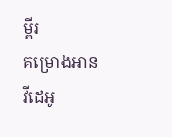ម្ពីរ
គម្រោងអាន
វីដេអូ